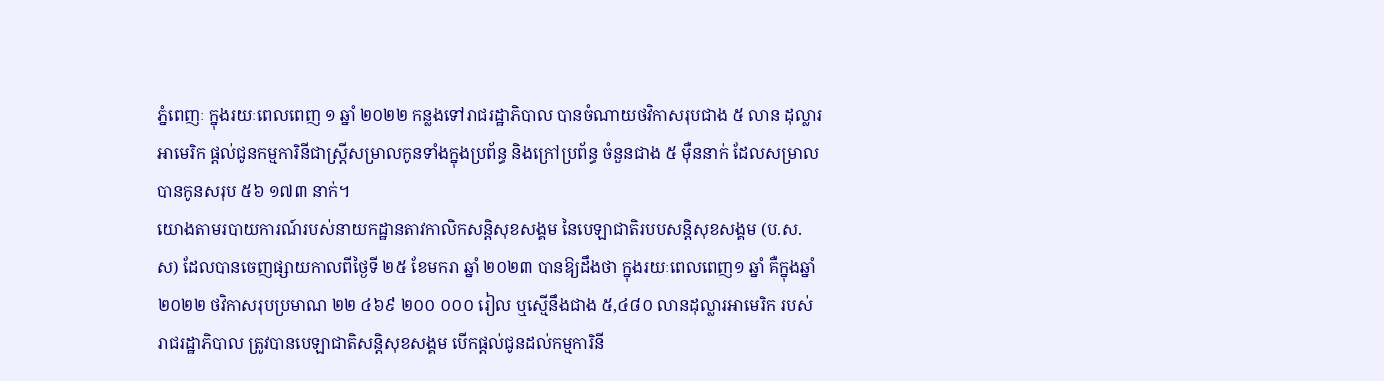ភ្នំពេញៈ ក្នុងរយៈពេលពេញ ១ ឆ្នាំ ២០២២ កន្លងទៅរាជរដ្ឋាភិបាល បានចំណាយថវិកាសរុបជាង ៥ លាន ដុល្លារអាមេរិក ផ្តល់ជូនកម្មការិនីជាស្ត្រីសម្រាលកូនទាំងក្នុងប្រព័ន្ធ និងក្រៅប្រព័ន្ធ ចំនួនជាង ៥ ម៉ឺននាក់ ដែលសម្រាលបានកូនសរុប ៥៦ ១៧៣ នាក់។
យោងតាមរបាយការណ៍របស់នាយកដ្ឋានតាវកាលិកសន្ដិសុខសង្គម នៃបេឡាជាតិរបបសន្តិសុខសង្គម (ប.ស.ស) ដែលបានចេញផ្សាយកាលពីថ្ងៃទី ២៥ ខែមករា ឆ្នាំ ២០២៣ បានឱ្យដឹងថា ក្នុងរយៈពេលពេញ១ ឆ្នាំ គឺក្នុងឆ្នាំ ២០២២ ថវិកាសរុបប្រមាណ ២២ ៤៦៩ ២០០ ០០០ រៀល ឬស្មើនឹងជាង ៥,៤៨០ លានដុល្លារអាមេរិក របស់រាជរដ្ឋាភិបាល ត្រូវបានបេឡាជាតិសន្តិសុខសង្គម បើកផ្តល់ជូនដល់កម្មការិនី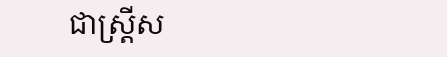ជាស្ត្រីស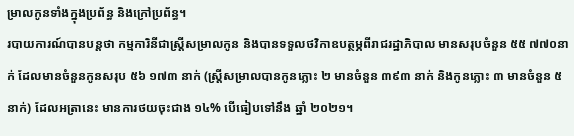ម្រាលកូនទាំងក្នុងប្រព័ន្ធ និងក្រៅប្រព័ន្ធ។
របាយការណ៍បានបន្តថា កម្មការិនីជាស្ត្រីសម្រាលកូន និងបានទទួលថវិកាឧបត្ថម្ភពីរាជរដ្ឋាភិបាល មានសរុបចំនួន ៥៥ ៧៧០នាក់ ដែលមានចំនួនកូនសរុប ៥៦ ១៧៣ នាក់ (ស្រ្តីសម្រាលបានកូនភ្លោះ ២ មានចំនួន ៣៩៣ នាក់ និងកូនភ្លោះ ៣ មានចំនួន ៥ នាក់) ដែលអត្រានេះ មានការថយចុះជាង ១៤% បើធៀបទៅនឹង ឆ្នាំ ២០២១។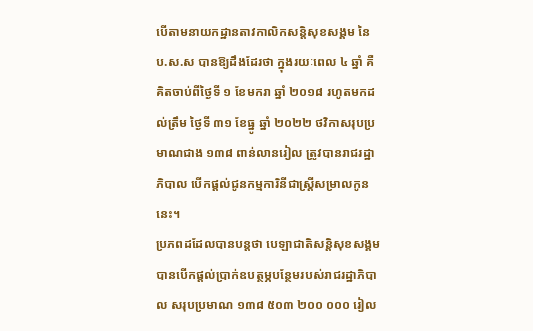បើតាមនាយកដ្ឋានតាវកាលិកសន្ដិសុខសង្គម នៃ ប.ស.ស បានឱ្យដឹងដែរថា ក្នុងរយៈពេល ៤ ឆ្នាំ គឺគិតចាប់ពីថ្ងៃទី ១ ខែមករា ឆ្នាំ ២០១៨ រហូតមកដល់ត្រឹម ថ្ងៃទី ៣១ ខែធ្នូ ឆ្នាំ ២០២២ ថវិកាសរុបប្រមាណជាង ១៣៨ ពាន់លានរៀល ត្រូវបានរាជរដ្ឋាភិបាល បើកផ្ដល់ជូនកម្មការិនីជាស្រ្តីសម្រាលកូននេះ។
ប្រភពដដែលបានបន្តថា បេឡាជាតិសន្តិសុខសង្គម បានបើកផ្តល់ប្រាក់ឧបត្ថម្ភបន្ថែមរបស់រាជរដ្ឋាភិបាល សរុបប្រមាណ ១៣៨ ៥០៣ ២០០ ០០០ រៀល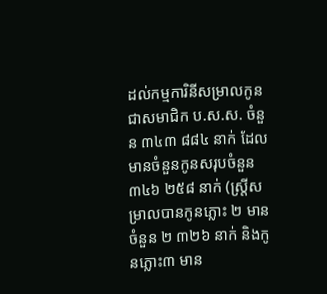ដល់កម្មការិនីសម្រាលកូនជាសមាជិក ប.ស.ស. ចំនួន ៣៤៣ ៨៨៤ នាក់ ដែលមានចំនួនកូនសរុបចំនួន ៣៤៦ ២៥៨ នាក់ (ស្រ្តីសម្រាលបានកូនភ្លោះ ២ មានចំនួន ២ ៣២៦ នាក់ និងកូនភ្លោះ៣ មាន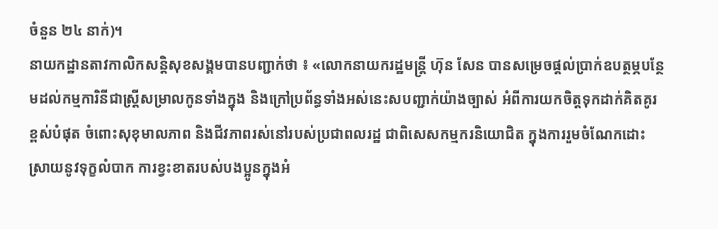ចំនួន ២៤ នាក់)។
នាយកដ្ឋានតាវកាលិកសន្ដិសុខសង្គមបានបញ្ជាក់ថា ៖ «លោកនាយករដ្ឋមន្រ្តី ហ៊ុន សែន បានសម្រេចផ្ដល់ប្រាក់ឧបត្ថម្ភបន្ថែមដល់កម្មការិនីជាស្រ្តីសម្រាលកូនទាំងក្នុង និងក្រៅប្រព័ន្ធទាំងអស់នេះសបញ្ជាក់យ៉ាងច្បាស់ អំពីការយកចិត្តទុកដាក់គិតគូរខ្ពស់បំផុត ចំពោះសុខុមាលភាព និងជីវភាពរស់នៅរបស់ប្រជាពលរដ្ឋ ជាពិសេសកម្មករនិយោជិត ក្នុងការរួមចំណែកដោះស្រាយនូវទុក្ខលំបាក ការខ្វះខាតរបស់បងប្អូនក្នុងអំ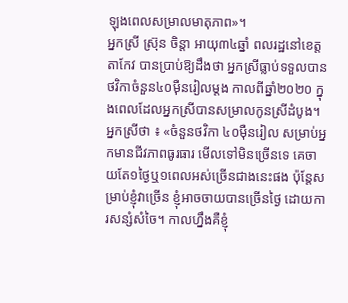ឡុងពេលសម្រាលមាតុភាព»។
អ្នកស្រី ស្រ៊ុន ចិន្តា អាយុ៣៤ឆ្នាំ ពលរដ្ឋនៅខេត្តតាកែវ បានប្រាប់ឱ្យដឹងថា អ្នកស្រីធ្លាប់ទទួលបានថវិកាចំនួន៤០ម៉ឺនរៀលម្តង កាលពីឆ្នាំ២០២០ ក្នុងពេលដែលអ្នកស្រីបានសម្រាលកូនស្រីដំបូង។
អ្នកស្រីថា ៖ «ចំនួនថវិកា ៤០ម៉ឺនរៀល សម្រាប់អ្នកមានជីវភាពធូរធារ មើលទៅមិនច្រើនទេ គេចាយតែ១ថ្ងៃឬ១ពេលអស់ច្រើនជាងនេះផង ប៉ុន្តែសម្រាប់ខ្ញុំវាច្រើន ខ្ញុំអាចចាយបានច្រើនថ្ងៃ ដោយការសន្សំសំចៃ។ កាលហ្នឹងគឺខ្ញុំ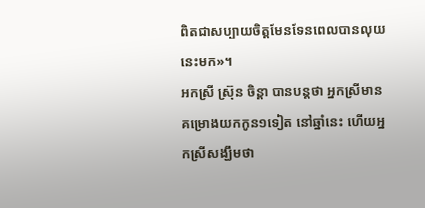ពិតជាសប្បាយចិត្តមែនទែនពេលបានលុយនេះមក»។
អកស្រី ស្រ៊ុន ចិន្តា បានបន្តថា អ្នកស្រីមានគម្រោងយកកូន១ទៀត នៅឆ្នាំនេះ ហើយអ្នកស្រីសង្ឃឹមថា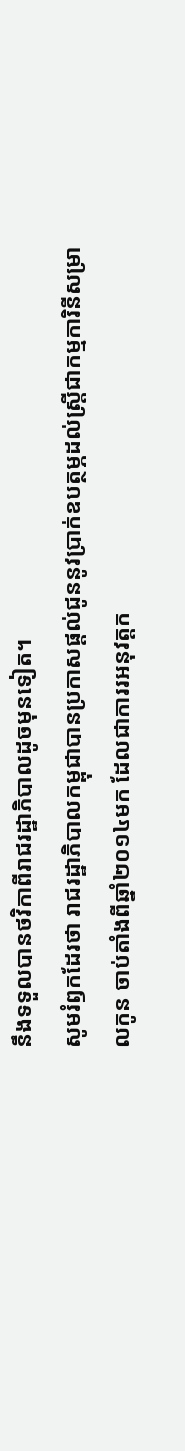នឹងទទួលបានថវិកាពីរាជរដ្ឋាភិបាលដូចមុនទៀត។
សូមរំឭកដែរថា រាជរដ្ឋាភិបាលកម្ពុជាបានប្រកាសផ្តល់ជូននូវប្រាក់ឧបត្ថម្ភដល់ស្ត្រីជាកម្មការិនីសម្រាលកូន ចាប់តាំងពីឆ្នាំ២០១៤មក ដែលជាការរអនុវត្តក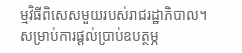ម្មវិធីពិសេសមួយរបស់រាជរដ្ឋាភិបាល។
សម្រាប់ការផ្តល់ប្រាប់ឧបត្ថម្ភ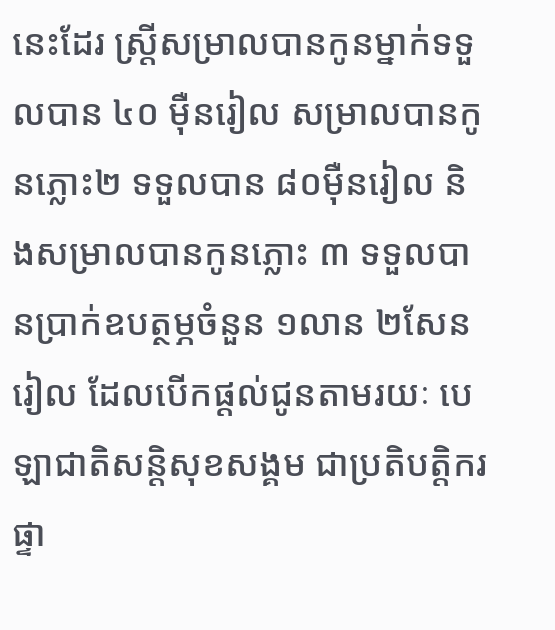នេះដែរ ស្ត្រីសម្រាលបានកូនម្នាក់ទទួលបាន ៤០ ម៉ឺនរៀល សម្រាលបានកូនភ្លោះ២ ទទួលបាន ៨០ម៉ឺនរៀល និងសម្រាលបានកូនភ្លោះ ៣ ទទួលបានប្រាក់ឧបត្ថម្ភចំនួន ១លាន ២សែនរៀល ដែលបើកផ្ដល់ជូនតាមរយៈ បេឡាជាតិសន្តិសុខសង្គម ជាប្រតិបត្តិករផ្ទា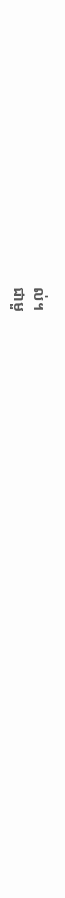ល់។
ជាមួ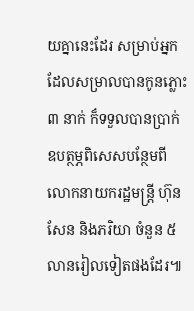យគ្នានេះដែរ សម្រាប់អ្នកដែលសម្រាលបានកូនភ្លោះ ៣ នាក់ ក៏ទទួលបានប្រាក់ឧបត្ថម្ភពិសេសបន្ថែមពីលោកនាយករដ្ឋមន្រ្តី ហ៊ុន សែន និងភរិយា ចំនួន ៥ លានរៀលទៀតផងដែរ៕